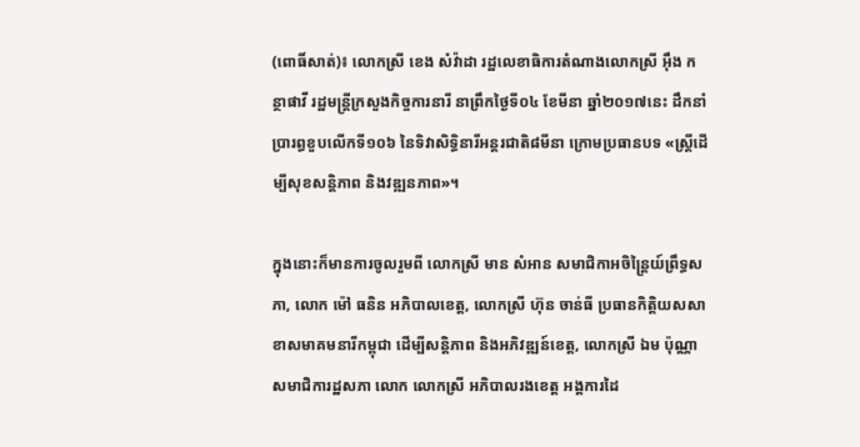(ពោធិ៍សាត់)៖ លោកស្រី ខេង សំវ៉ាដា រដ្ឋលេខាធិការតំណាងលោកស្រី អ៊ឹង កន្ថាផាវី រដ្ឋមន្ត្រីក្រសួងកិច្ចការនារី នាព្រឹកថ្ងៃទី០៤ ខែមីនា ឆ្នាំ២០១៧នេះ ដឹកនាំប្រារព្ធខួបលើកទី១០៦ នៃទិវាសិទ្ធិនារីអន្ដរជាតិ៨មីនា ក្រោមប្រធានបទ «ស្ដ្រីដើម្បីសុខសន្ដិភាព និងវឌ្ឍនភាព»។

ក្នុងនោះក៏មានការចូលរួមពី លោកស្រី មាន សំអាន សមាជិកាអចិន្ត្រៃយ៍ព្រឹទ្ធសភា, លោក ម៉ៅ ធនិន អភិបាលខេត្ត, លោកស្រី ហ៊ុន ចាន់ធី ប្រធានកិត្តិយសសាខាសមាគមនារីកម្ពុជា ដើម្បីសន្តិភាព និងអភិវឌ្ឍន៍ខេត្ត, លោកស្រី ឯម ប៉ុណ្ណា សមាជិការដ្ឋសភា លោក លោកស្រី អភិបាលរងខេត្ត អង្គការដៃ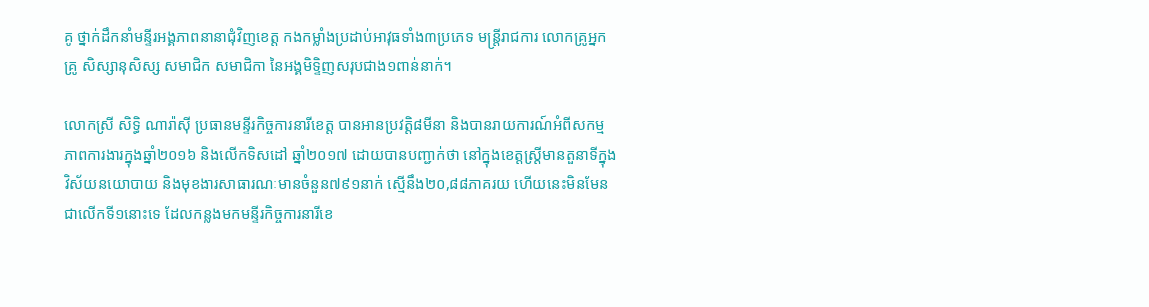គូ ថ្នាក់ដឹកនាំមន្ទីរអង្គភាពនានាជុំវិញខេត្ត កងកម្លាំងប្រដាប់អាវុធទាំង៣ប្រភេទ មន្ត្រីរាជការ លោកគ្រូអ្នកគ្រូ សិស្សានុសិស្ស សមាជិក សមាជិកា នៃអង្គមិទ្ទិញសរុបជាង១ពាន់នាក់។

លោកស្រី សិទ្ធិ ណារ៉ាស៊ី ប្រធានមន្ទីរកិច្ចការនារីខេត្ត បានអានប្រវត្តិ៨មីនា និងបានរាយការណ៍អំពីសកម្មភាពការងារក្នុងឆ្នាំ២០១៦ និងលើកទិសដៅ ឆ្នាំ២០១៧ ដោយបានបញ្ជាក់ថា នៅក្នុងខេត្តស្ត្រីមានតួនាទីក្នុងវិស័យនយោបាយ និងមុខងារសាធារណៈមានចំនួន៧៩១នាក់ ស្មើនឹង២០,៨៨ភាគរយ ហើយនេះមិនមែនជាលើកទី១នោះទេ ដែលកន្លងមកមន្ទីរកិច្ចការនារីខេ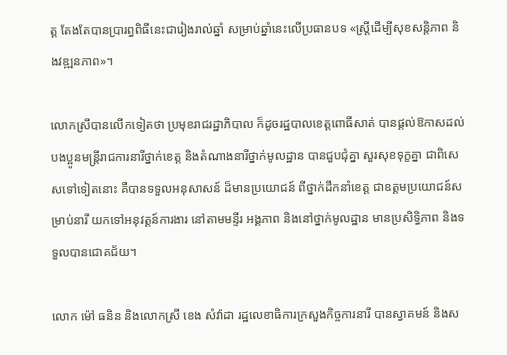ត្ត តែងតែបានប្រារព្ធពិធីនេះជារៀងរាល់ឆ្នាំ សម្រាប់ឆ្នាំនេះលើប្រធានបទ «ស្ត្រីដើម្បីសុខសន្តិភាព និងវឌ្ឍនភាព»។

លោកស្រីបានលើកទៀតថា ប្រមុខរាជរដ្ឋាភិបាល ក៏ដូចរដ្ឋបាលខេត្តពោធិ៍សាត់ បានផ្តល់ឱកាសដល់បងប្អូនមន្រ្តីរាជការនារីថ្នាក់ខេត្ត និងតំណាងនារីថ្នាក់មូលដ្ឋាន បានជួបជុំគ្នា សួរសុខទុក្ខគ្នា ជាពិសេសទៅទៀតនោះ គឺបានទទួលអនុសាសន៍ ដ៏មានប្រយោជន៍ ពីថ្នាក់ដឹកនាំខេត្ត ជាឧត្តមប្រយោជន៍សម្រាប់នារី យកទៅអនុវត្តន៍ការងារ នៅតាមមន្ទីរ អង្គភាព និងនៅថ្នាក់មូលដ្ឋាន មានប្រសិទ្ធិភាព និងទទួលបានជោគជ័យ។

លោក ម៉ៅ ធនិន និងលោកស្រី ខេង សំវ៉ាដា រដ្ឋលេខាធិការក្រសួងកិច្ចការនារី បានស្វាគមន៍ និងស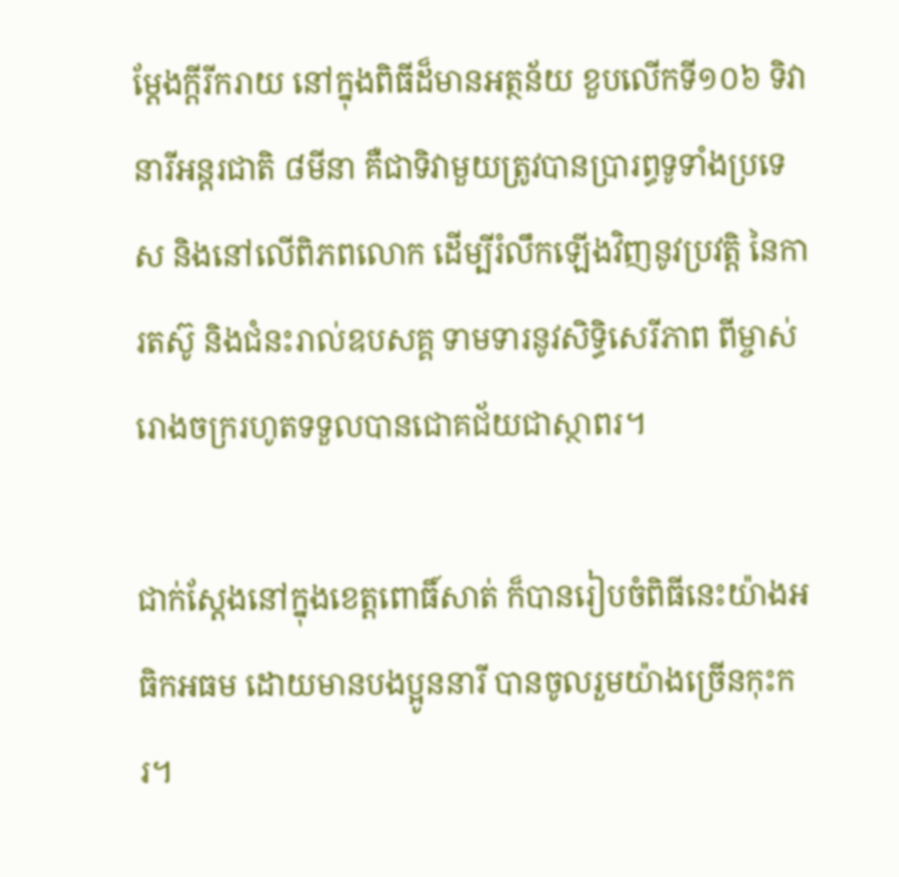ម្តែងក្តីរីករាយ នៅក្នុងពិធីដ៏មានអត្ថន័យ ខួបលើកទី១០៦ ទិវានារីអន្តរជាតិ ៨មីនា គឺជាទិវាមួយត្រូវបានប្រារព្ធទូទាំងប្រទេស និងនៅលើពិភពលោក ដើម្បីរំលឹកឡើងវិញនូវប្រវត្តិ នៃការតស៊ូ និងជំនះរាល់ឧបសគ្គ ទាមទារនូវសិទ្ធិសេរីភាព ពីម្ចាស់រោងចក្ររហូតទទួលបានជោគជ័យជាស្ថាពរ។

ជាក់ស្តែងនៅក្នុងខេត្តពោធិ៍សាត់ ក៏បានរៀបចំពិធីនេះយ៉ាងអធិកអធម ដោយមានបងប្អូននារី បានចូលរួមយ៉ាងច្រើនកុះករ។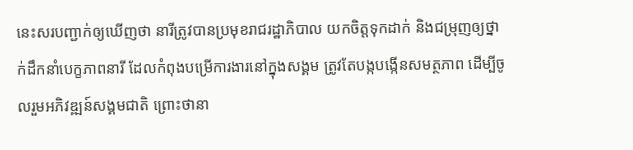នេះសរបញ្ជាក់ឲ្យឃើញថា នារីត្រូវបានប្រមុខរាជរដ្ឋាភិបាល យកចិត្តទុកដាក់ និងជម្រុញឲ្យថ្នាក់ដឹកនាំបេក្ខភាពនារី ដែលកំពុងបម្រើការងារនៅក្នុងសង្គម ត្រូវតែបង្កបង្កើនសមត្ថភាព ដើម្បីចូលរួមអភិវឌ្ឍន៍សង្គមជាតិ ព្រោះថានា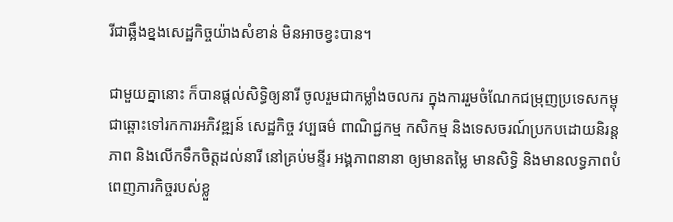រីជាឆ្អឹងខ្នងសេដ្ឋកិច្ចយ៉ាងសំខាន់ មិនអាចខ្វះបាន។

ជាមួយគ្នានោះ ក៏បានផ្តល់សិទ្ធិឲ្យនារី ចូលរួមជាកម្លាំងចលករ ក្នុងការរួមចំណែកជម្រុញប្រទេសកម្ពុជាឆ្ពោះទៅរកការអភិវឌ្ឍន៍ សេដ្ឋកិច្ច វប្បធម៌ ពាណិជ្ជកម្ម កសិកម្ម និងទេសចរណ៍ប្រកបដោយនិរន្តភាព និងលើកទឹកចិត្តដល់នារី នៅគ្រប់មន្ទីរ អង្គភាពនានា ឲ្យមានតម្លៃ មានសិទ្ធិ និងមានលទ្ធភាពបំពេញភារកិច្ចរបស់ខ្លួ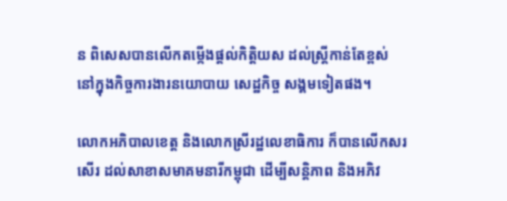ន ពិសេសបានលើកតម្កើងផ្តល់កិត្តិយស ដល់ស្ត្រីកាន់តែខ្ពស់ នៅក្នុងកិច្ចការងារនយោបាយ សេដ្ឋកិច្ច សង្គមទៀតផង។

លោកអភិបាលខេត្ត និងលោកស្រីរដ្ឋលេខាធិការ ក៏បានលើកសរសើរ ដល់សាខាសមាគមនារីកម្ពុជា ដើម្បីសន្តិភាព និងអភិវ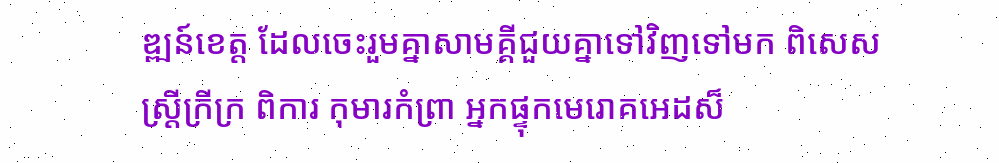ឌ្ឍន៍ខេត្ត ដែលចេះរួមគ្នាសាមគ្គីជួយគ្នាទៅវិញទៅមក ពិសេសស្ត្រីក្រីក្រ ពិការ កុមារកំព្រា អ្នកផ្ទុកមេរោគអេដស៏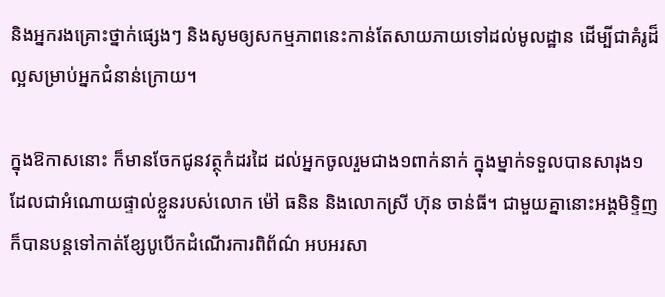និងអ្នករងគ្រោះថ្នាក់ផ្សេងៗ និងសូមឲ្យសកម្មភាពនេះកាន់តែសាយភាយទៅដល់មូលដ្ឋាន ដើម្បីជាគំរូដ៏ល្អសម្រាប់អ្នកជំនាន់ក្រោយ។

ក្នុងឱកាសនោះ ក៏មានចែកជូនវត្ថុកំដរដៃ ដល់អ្នកចូលរួមជាង១ពាក់នាក់ ក្នុងម្នាក់ទទួលបានសារុង១ ដែលជាអំណោយផ្ទាល់ខ្លួនរបស់លោក ម៉ៅ ធនិន និងលោកស្រី ហ៊ុន ចាន់ធី។ ជាមួយគ្នានោះអង្គមិទ្ទិញ ក៏បានបន្តទៅកាត់ខ្សែបូបើកដំណើរការពិព័ណ៌ អបអរសា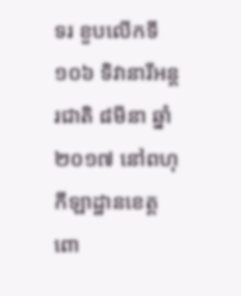ទរ ខួបលើកទី១០៦ ទិវានារីអន្តរជាតិ ៨មីនា ឆ្នាំ២០១៧ នៅពហុកីឡាដ្ឋានខេត្តពោ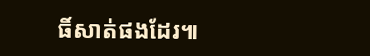ធិ៍សាត់ផងដែរ៕